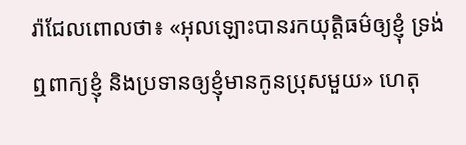រ៉ាជែលពោលថា៖ «អុលឡោះបានរកយុត្តិធម៌ឲ្យខ្ញុំ ទ្រង់ឮពាក្យខ្ញុំ និងប្រទានឲ្យខ្ញុំមានកូនប្រុសមួយ» ហេតុ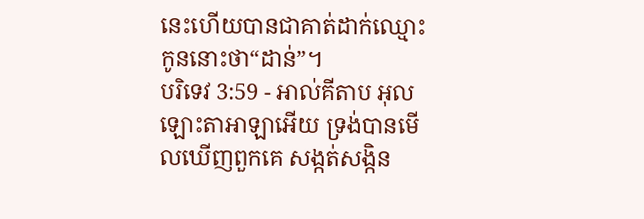នេះហើយបានជាគាត់ដាក់ឈ្មោះកូននោះថា“ដាន់”។
បរិទេវ 3:59 - អាល់គីតាប អុលឡោះតាអាឡាអើយ ទ្រង់បានមើលឃើញពួកគេ សង្កត់សង្កិន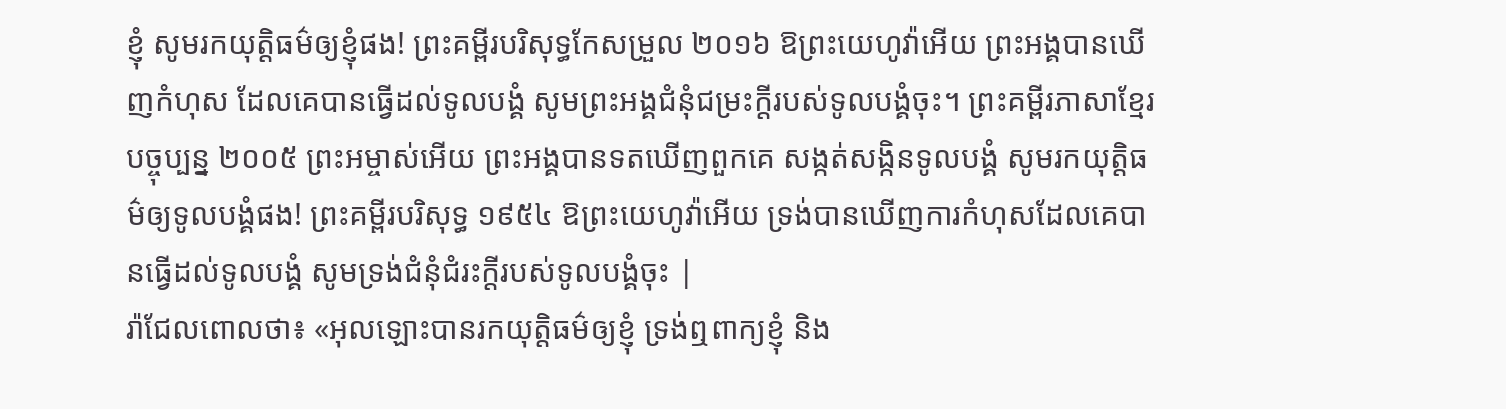ខ្ញុំ សូមរកយុត្តិធម៌ឲ្យខ្ញុំផង! ព្រះគម្ពីរបរិសុទ្ធកែសម្រួល ២០១៦ ឱព្រះយេហូវ៉ាអើយ ព្រះអង្គបានឃើញកំហុស ដែលគេបានធ្វើដល់ទូលបង្គំ សូមព្រះអង្គជំនុំជម្រះក្តីរបស់ទូលបង្គំចុះ។ ព្រះគម្ពីរភាសាខ្មែរបច្ចុប្បន្ន ២០០៥ ព្រះអម្ចាស់អើយ ព្រះអង្គបានទតឃើញពួកគេ សង្កត់សង្កិនទូលបង្គំ សូមរកយុត្តិធម៌ឲ្យទូលបង្គំផង! ព្រះគម្ពីរបរិសុទ្ធ ១៩៥៤ ឱព្រះយេហូវ៉ាអើយ ទ្រង់បានឃើញការកំហុសដែលគេបានធ្វើដល់ទូលបង្គំ សូមទ្រង់ជំនុំជំរះក្តីរបស់ទូលបង្គំចុះ |
រ៉ាជែលពោលថា៖ «អុលឡោះបានរកយុត្តិធម៌ឲ្យខ្ញុំ ទ្រង់ឮពាក្យខ្ញុំ និង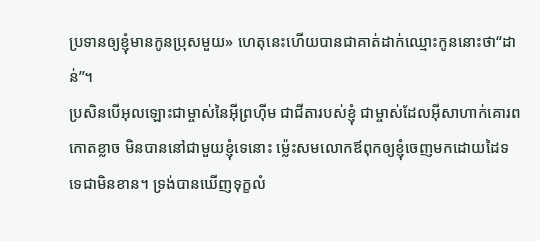ប្រទានឲ្យខ្ញុំមានកូនប្រុសមួយ» ហេតុនេះហើយបានជាគាត់ដាក់ឈ្មោះកូននោះថា“ដាន់”។
ប្រសិនបើអុលឡោះជាម្ចាស់នៃអ៊ីព្រហ៊ីម ជាជីតារបស់ខ្ញុំ ជាម្ចាស់ដែលអ៊ីសាហាក់គោរពកោតខ្លាច មិនបាននៅជាមួយខ្ញុំទេនោះ ម៉្លេះសមលោកឪពុកឲ្យខ្ញុំចេញមកដោយដៃទទេជាមិនខាន។ ទ្រង់បានឃើញទុក្ខលំ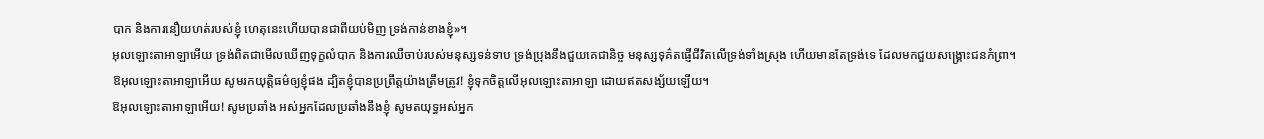បាក និងការនឿយហត់របស់ខ្ញុំ ហេតុនេះហើយបានជាពីយប់មិញ ទ្រង់កាន់ខាងខ្ញុំ»។
អុលឡោះតាអាឡាអើយ ទ្រង់ពិតជាមើលឃើញទុក្ខលំបាក និងការឈឺចាប់របស់មនុស្សទន់ទាប ទ្រង់ប្រុងនឹងជួយគេជានិច្ច មនុស្សទុគ៌តផ្ញើជីវិតលើទ្រង់ទាំងស្រុង ហើយមានតែទ្រង់ទេ ដែលមកជួយសង្គ្រោះជនកំព្រា។
ឱអុលឡោះតាអាឡាអើយ សូមរកយុត្តិធម៌ឲ្យខ្ញុំផង ដ្បិតខ្ញុំបានប្រព្រឹត្តយ៉ាងត្រឹមត្រូវ! ខ្ញុំទុកចិត្តលើអុលឡោះតាអាឡា ដោយឥតសង្ស័យឡើយ។
ឱអុលឡោះតាអាឡាអើយ! សូមប្រឆាំង អស់អ្នកដែលប្រឆាំងនឹងខ្ញុំ សូមតយុទ្ធអស់អ្នក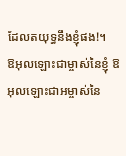ដែលតយុទ្ធនឹងខ្ញុំផង!។
ឱអុលឡោះជាម្ចាស់នៃខ្ញុំ ឱអុលឡោះជាអម្ចាស់នៃ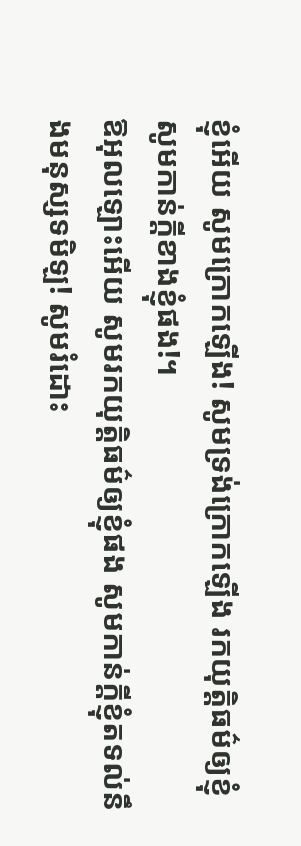ខ្ញុំអើយ សូមក្រោកឡើង! សូមទ្រង់ក្រោកឡើង រកយុត្តិធម៌ឲ្យខ្ញុំ សូមកាន់ក្តីខាងខ្ញុំផង!។
ឱអុលឡោះអើយ សូមរកយុត្តិធម៌ឲ្យខ្ញុំផង សូមកាន់ក្តីខ្ញុំតទល់នឹងមនុស្សទមិឡ! សូមរំដោះ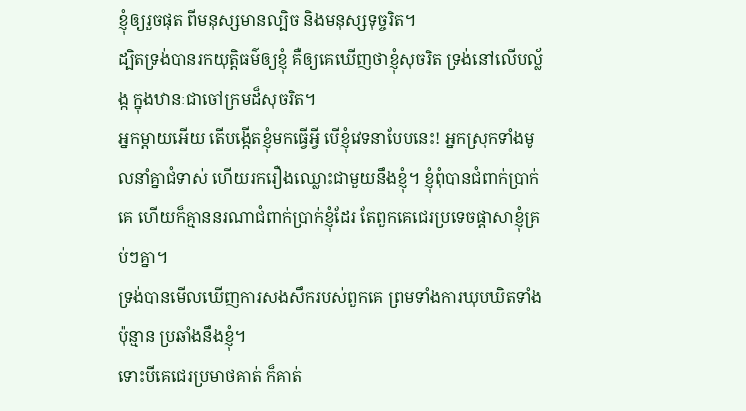ខ្ញុំឲ្យរួចផុត ពីមនុស្សមានល្បិច និងមនុស្សទុច្ចរិត។
ដ្បិតទ្រង់បានរកយុត្តិធម៌ឲ្យខ្ញុំ គឺឲ្យគេឃើញថាខ្ញុំសុចរិត ទ្រង់នៅលើបល្ល័ង្ក ក្នុងឋានៈជាចៅក្រមដ៏សុចរិត។
អ្នកម្ដាយអើយ តើបង្កើតខ្ញុំមកធ្វើអ្វី បើខ្ញុំវេទនាបែបនេះ! អ្នកស្រុកទាំងមូលនាំគ្នាជំទាស់ ហើយរករឿងឈ្លោះជាមួយនឹងខ្ញុំ។ ខ្ញុំពុំបានជំពាក់ប្រាក់គេ ហើយក៏គ្មាននរណាជំពាក់ប្រាក់ខ្ញុំដែរ តែពួកគេជេរប្រទេចផ្ដាសាខ្ញុំគ្រប់ៗគ្នា។
ទ្រង់បានមើលឃើញការសងសឹករបស់ពួកគេ ព្រមទាំងការឃុបឃិតទាំងប៉ុន្មាន ប្រឆាំងនឹងខ្ញុំ។
ទោះបីគេជេរប្រមាថគាត់ ក៏គាត់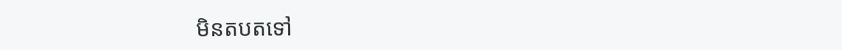មិនតបតទៅ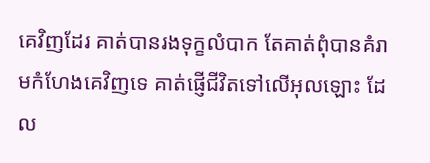គេវិញដែរ គាត់បានរងទុក្ខលំបាក តែគាត់ពុំបានគំរាមកំហែងគេវិញទេ គាត់ផ្ញើជីវិតទៅលើអុលឡោះ ដែល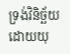ទ្រង់វិនិច្ឆ័យដោយយុ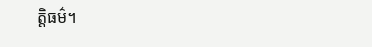ត្ដិធម៌។